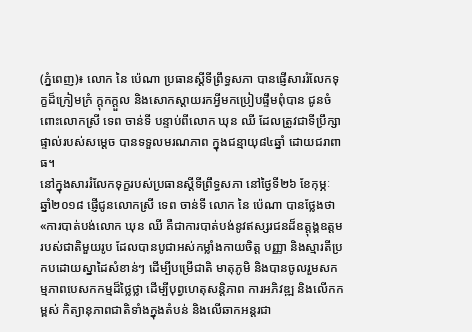(ភ្នំពេញ)៖ លោក នៃ ប៉េណា ប្រធានស្តីទីព្រឹទ្ធសភា បានផ្ញើសាររំលែកទុក្ខដ៏ក្រៀមក្រំ ក្ដុកក្ដួល និងសោកស្ដាយរកអ្វីមកប្រៀបផ្ទឹមពុំបាន ជូនចំពោះលោកស្រី ទេព ចាន់ទី បន្ទាប់ពីលោក ឃុន ឈី ដែលត្រូវជាទីប្រឹក្សាផ្ទាល់របស់សម្ដេច បានទទួលមរណភាព ក្នុងជន្មាយុ៨៤ឆ្នាំ ដោយជរាពាធ។
នៅក្នុងសាររំលែកទុក្ខរបស់ប្រធានស្តីទីព្រឹទ្ធសភា នៅថ្ងៃទី២៦ ខែកុម្ភៈ ឆ្នាំ២០១៨ ផ្ញើជូនលោកស្រី ទេព ចាន់ទី លោក នៃ ប៉េណា បានថ្លែងថា «ការបាត់បង់លោក ឃុន ឈី គឺជាការបាត់បង់នូវឥស្សរជនដ៏ឧត្តុង្គឧត្តមរបស់ជាតិមួយរូប ដែលបានបូជាអស់កម្លាំងកាយចិត្ត បញ្ញា និងស្មារតីប្រកបដោយស្នាដៃសំខាន់ៗ ដើម្បីបម្រើជាតិ មាតុភូមិ និងបានចូលរួមសកម្មភាពបេសកកម្មដ៏ថ្លៃថ្លា ដើម្បីបុព្វហេតុសន្តិភាព ការអភិវឌ្ឍ និងលើកកម្ពស់ កិត្យានុភាពជាតិទាំងក្នុងតំបន់ និងលើឆាកអន្តរជា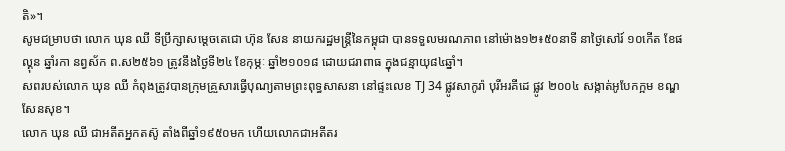តិ»។
សូមជម្រាបថា លោក ឃុន ឈី ទីប្រឹក្សាសម្តេចតេជោ ហ៊ុន សែន នាយករដ្ឋមន្រ្តីនៃកម្ពុជា បានទទួលមរណភាព នៅម៉ោង១២៖៥០នាទី នាថ្ងៃសៅរ៍ ១០កើត ខែផល្គុន ឆ្នាំរកា នព្វស័ក ព.ស២៥៦១ ត្រូវនឹងថ្ងៃទី២៤ ខែកុម្ភៈ ឆ្នាំ២១០១៨ ដោយជរាពាធ ក្នុងជន្មាយុ៨៤ឆ្នាំ។
សពរបស់លោក ឃុន ឈី កំពុងត្រូវបានក្រុមគ្រួសារធ្វើបុណ្យតាមព្រះពុទ្ធសាសនា នៅផ្ទះលេខ TJ 34 ផ្លូវសាកូរ៉ា បុរីអរគីដេ ផ្លូវ ២០០៤ សង្កាត់អូបែកក្អម ខណ្ឌសែនសុខ។
លោក ឃុន ឈី ជាអតីតអ្នកតស៊ូ តាំងពីឆ្នាំ១៩៥០មក ហើយលោកជាអតីតរ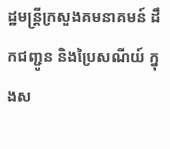ដ្ឋមន្ត្រីក្រសួងគមនាគមន៍ ដឹកជញ្ជូន និងប្រៃសណីយ៍ ក្នុងស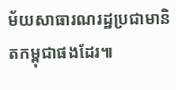ម័យសាធារណរដ្ឋប្រជាមានិតកម្ពុជាផងដែរ៕